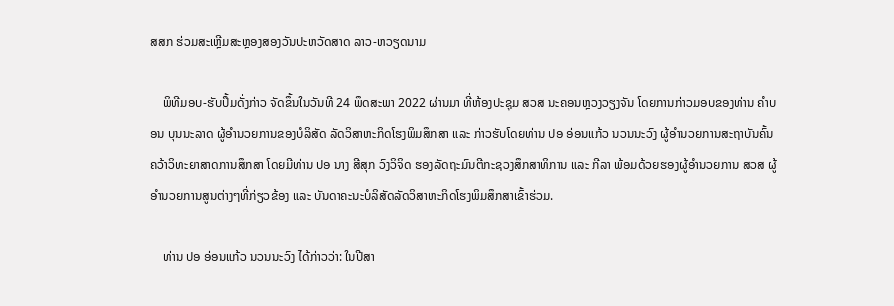ສສກ ຮ່ວມສະເຫຼີມສະຫຼອງສອງວັນປະຫວັດສາດ ລາວ-ຫວຽດນາມ

    ພິທີມອບ-ຮັບປຶ້ມດັ່ງກ່າວ ຈັດຂຶ້ນໃນວັນທີ 24 ພຶດສະພາ 2022 ຜ່ານມາ ທີ່ຫ້ອງປະຊຸມ ສວສ ນະຄອນຫຼວງວຽງຈັນ ໂດຍການກ່າວມອບຂອງທ່ານ ຄໍາບອນ ບຸນນະລາດ ຜູ້ອໍານວຍການຂອງບໍລິສັດ ລັດວິສາຫະກິດໂຮງພິມສຶກສາ ແລະ ກ່າວຮັບໂດຍທ່ານ ປອ ອ່ອນແກ້ວ ນວນນະວົງ ຜູ້ອໍານວຍການສະຖາບັນຄົ້ນຄວ້າວິທະຍາສາດການສຶກສາ ໂດຍມີທ່ານ ປອ ນາງ ສີສຸກ ວົງວິຈິດ ຮອງລັດຖະມົນຕີກະຊວງສຶກສາທິການ ແລະ ກີລາ ພ້ອມດ້ວຍຮອງຜູ້ອໍານວຍການ ສວສ ຜູ້ອໍານວຍການສູນຕ່າງໆທີ່ກ່ຽວຂ້ອງ ແລະ ບັນດາຄະນະບໍລິສັດລັດວິສາຫະກິດໂຮງພິມສຶກສາເຂົ້າຮ່ວມ.

    ທ່ານ ປອ ອ່ອນແກ້ວ ນວນນະວົງ ໄດ້ກ່າວວ່າ: ໃນປີສາ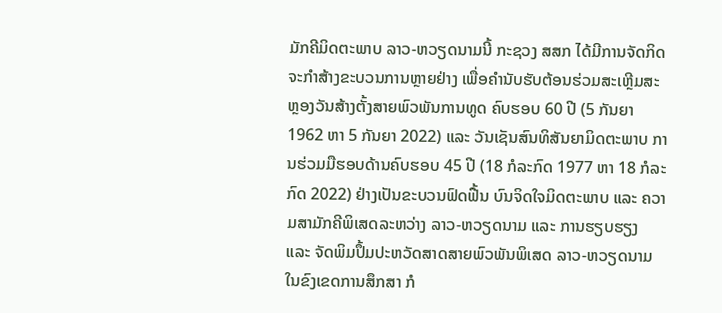ມັກຄີມິດຕະພາບ ລາວ-ຫວຽດນາມນີ້ ກະຊວງ ສສກ ໄດ້ມີການຈັດກິດຈະກຳສ້າງຂະບວນການຫຼາຍຢ່າງ ເພື່ອຄຳນັບຮັບຕ້ອນຮ່ວມສະເຫຼີມສະຫຼອງວັນສ້າງຕັ້ງສາຍພົວພັນການທູດ ຄົບຮອບ 60 ປີ (5 ກັນຍາ 1962 ຫາ 5 ກັນຍາ 2022) ແລະ ວັນເຊັນສົນທິສັນຍາມິດຕະພາບ ການຮ່ວມມືຮອບດ້ານຄົບຮອບ 45 ປີ (18 ກໍລະກົດ 1977 ຫາ 18 ກໍລະກົດ 2022) ຢ່າງເປັນຂະບວນຟົດຟື້ນ ບົນຈິດໃຈມິດຕະພາບ ແລະ ຄວາມສາມັກຄີພິເສດລະຫວ່າງ ລາວ-ຫວຽດນາມ ແລະ ການຮຽບຮຽງ ແລະ ຈັດພິມປຶ້ມປະຫວັດສາດສາຍພົວພັນພິເສດ ລາວ-ຫວຽດນາມ ໃນຂົງເຂດການສຶກສາ ກໍ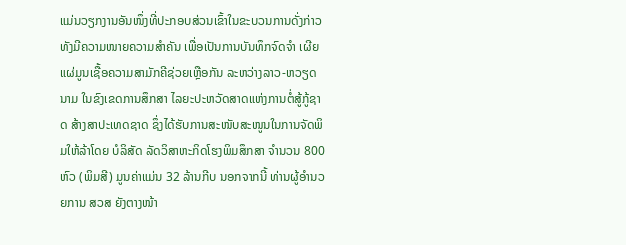ແມ່ນວຽກງານອັນໜຶ່ງທີ່ປະກອບສ່ວນເຂົ້າໃນຂະບວນການດັ່ງກ່າວ ທັງມີຄວາມໜາຍຄວາມສໍາຄັນ ເພື່ອເປັນການບັນທຶກຈົດຈໍາ ເຜີຍແຜ່ມູນເຊື້ອຄວາມສາມັກຄີຊ່ວຍເຫຼືອກັນ ລະຫວ່າງລາວ-ຫວຽດນາມ ໃນຂົງເຂດການສຶກສາ ໄລຍະປະຫວັດສາດແຫ່ງການຕໍ່ສູ້ກູ້ຊາດ ສ້າງສາປະເທດຊາດ ຊຶ່ງໄດ້ຮັບການສະໜັບສະໜູນໃນການຈັດພິມໃຫ້ລ້າໂດຍ ບໍລິສັດ ລັດວິສາຫະກິດໂຮງພິມສຶກສາ ຈໍານວນ 800 ຫົວ (ພິມສີ) ມູນຄ່າແມ່ນ 32 ລ້ານກີບ ນອກຈາກນີ້ ທ່ານຜູ້ອຳນວຍການ ສວສ ຍັງຕາງໜ້າ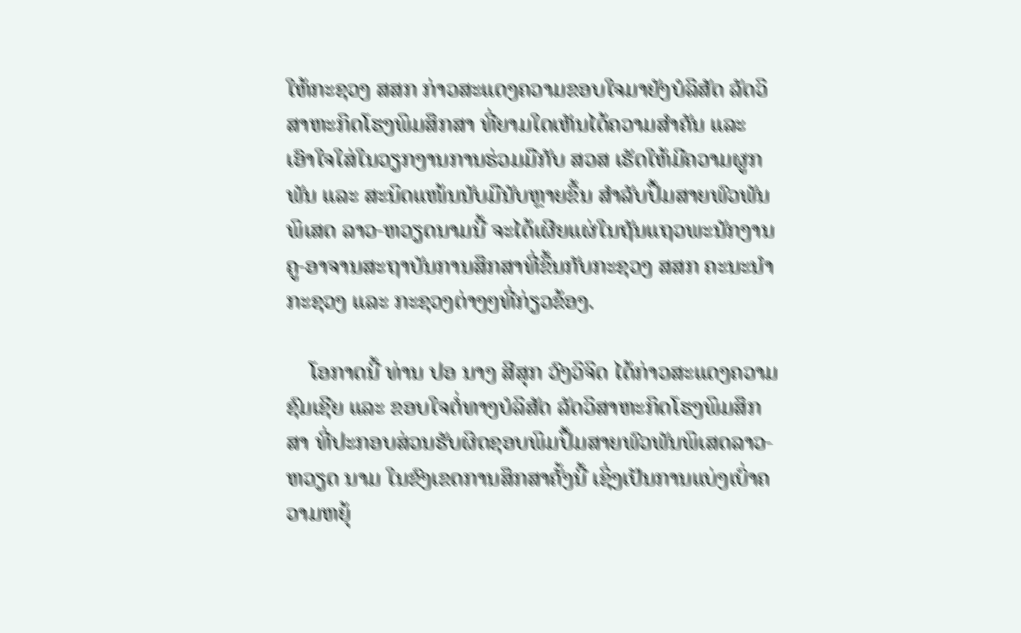ໃຫ້ກະຊວງ ສສກ ກ່າວສະແດງຄວາມຂອບໃຈມາຍັງບໍລິສັດ ລັດວິສາຫະກິດໂຮງພິມສຶກສາ ທີ່ຍາມໃດເຫັນໄດ້ຄວາມສໍາຄັນ ແລະ ເອົາໃຈໃສ່ໃນວຽກງານການຮ່ວມມືກັບ ສວສ ເຮັດໃຫ້ມີຄວາມຜູກພັນ ແລະ ສະນິດແໜ້ນນັບມືນັບຫຼາຍຂຶ້ນ ສໍາລັບປຶ້ມສາຍພົວພັນພິເສດ ລາວ-ຫວຽດນາມນີ້ ຈະໄດ້ເຜີຍແຜ່ໃນຖັນແຖວພະນັກງານ ຄູ-ອາຈານສະຖາບັນການສຶກສາທີ່ຂຶ້ນກັບກະຊວງ ສສກ ຄະນະນໍາກະຊວງ ແລະ ກະຊວງຕ່າງໆທີ່ກ່ຽວຂ້ອງ.

    ໂອກາດນີ້ ທ່ານ ປອ ນາງ ສີສຸກ ວົງວິຈິດ ໄດ້ກ່າວສະແດງຄວາມຊົມເຊີຍ ແລະ ຂອບໃຈຕໍ່ທາງບໍລິສັດ ລັດວິສາຫະກິດໂຮງພິມສຶກສາ ທີ່ປະກອບສ່ວນຮັບຜິດຊອບພິມປຶ້ມສາຍພົວພັນພິເສດລາວ-ຫວຽດ ນາມ ໃນຂົງເຂດການສຶກສາຄັ້ງນີ້ ເຊິ່ງເປັນການແບ່ງເບົ່າຄວາມຫຍຸ້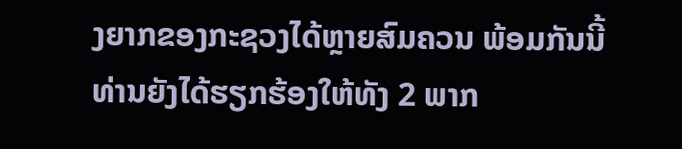ງຍາກຂອງກະຊວງໄດ້ຫຼາຍສົມຄວນ ພ້ອມກັນນີ້ ທ່ານຍັງໄດ້ຮຽກຮ້ອງໃຫ້ທັງ 2 ພາກ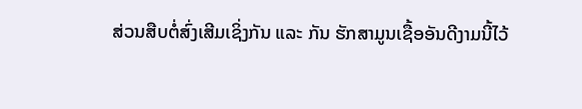ສ່ວນສືບຕໍ່ສົ່ງເສີມເຊິ່ງກັນ ແລະ ກັນ ຮັກສາມູນເຊື້ອອັນດີງາມນີ້ໄວ້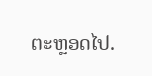ຕະຫຼອດໄປ.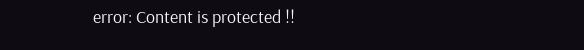error: Content is protected !!